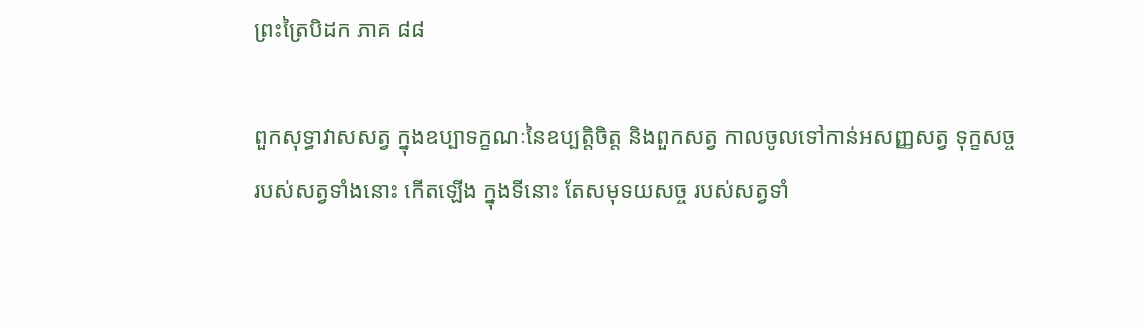ព្រះត្រៃបិដក ភាគ ៨៨

ពួកសុទ្ធាវាសសត្វ ក្នុងឧប្បាទក្ខណៈនៃឧប្បត្តិចិត្ត និងពួកសត្វ កាលចូលទៅកាន់អសញ្ញសត្វ ទុក្ខសច្ច របស់សត្វទាំងនោះ កើតឡើង ក្នុងទីនោះ តែសមុទយសច្ច របស់សត្វទាំ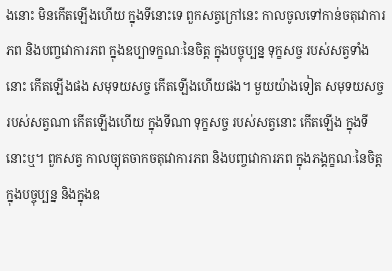ងនោះ មិនកើតឡើងហើយ ក្នុងទីនោះទេ ពួកសត្វក្រៅនេះ កាលចូលទៅកាន់ចតុវោការភព និងបញ្ចវោការភព ក្នុងឧប្បាទក្ខណៈនៃចិត្ត ក្នុងបច្ចុប្បន្ន ទុក្ខសច្ច របស់សត្វទាំងនោះ កើតឡើងផង សមុទយសច្ច កើតឡើងហើយផង។ មួយយ៉ាងទៀត សមុទយសច្ច របស់សត្វណា កើតឡើងហើយ ក្នុងទីណា ទុក្ខសច្ច របស់សត្វនោះ កើតឡើង ក្នុងទីនោះឬ។ ពួកសត្វ កាលច្យុតចាកចតុវោការភព និងបញ្ចវោការភព ក្នុងភង្គក្ខណៈនៃចិត្ត ក្នុងបច្ចុប្បន្ន និងក្នុងឧ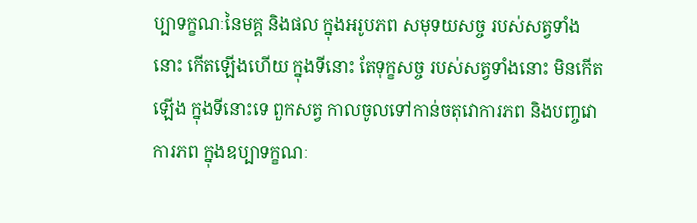ប្បាទក្ខណៈនៃមគ្គ និងផល ក្នុងអរូបភព សមុទយសច្ច របស់សត្វទាំងនោះ កើតឡើងហើយ ក្នុងទីនោះ តែទុក្ខសច្ច របស់សត្វទាំងនោះ មិនកើតឡើង ក្នុងទីនោះទេ ពួកសត្វ កាលចូលទៅកាន់ចតុវោការភព និងបញ្ចវោការភព ក្នុងឧប្បាទក្ខណៈ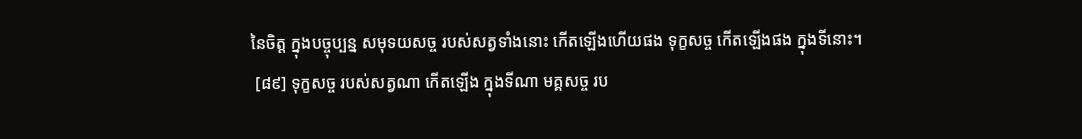នៃចិត្ត ក្នុងបច្ចុប្បន្ន សមុទយសច្ច របស់សត្វទាំងនោះ កើតឡើងហើយផង ទុក្ខសច្ច កើតឡើងផង ក្នុងទីនោះ។
 [៨៩] ទុក្ខសច្ច របស់សត្វណា កើតឡើង ក្នុងទីណា មគ្គសច្ច រប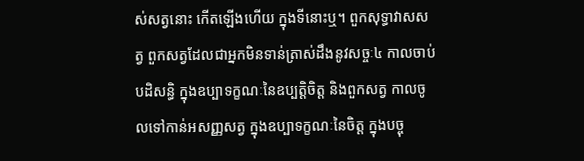ស់សត្វនោះ កើតឡើងហើយ ក្នុងទីនោះឬ។ ពួកសុទ្ធាវាសសត្វ ពួកសត្វដែលជាអ្នកមិនទាន់ត្រាស់ដឹងនូវសច្ចៈ៤ កាលចាប់បដិសន្ធិ ក្នុងឧប្បាទក្ខណៈនៃឧប្បត្តិចិត្ត និងពួកសត្វ កាលចូលទៅកាន់អសញ្ញសត្វ ក្នុងឧប្បាទក្ខណៈនៃចិត្ត ក្នុងបច្ចុ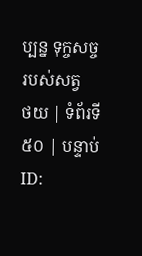ប្បន្ន ទុក្ចសច្ច របស់សត្វ
ថយ | ទំព័រទី ៥០ | បន្ទាប់
ID: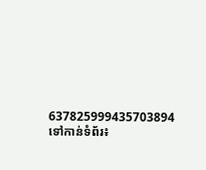637825999435703894
ទៅកាន់ទំព័រ៖